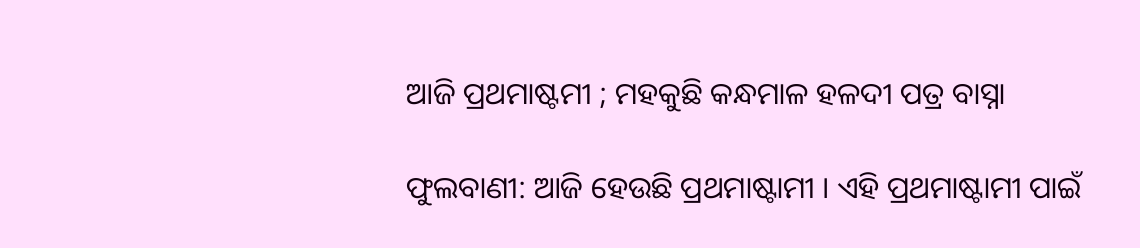ଆଜି ପ୍ରଥମାଷ୍ଟମୀ ; ମହକୁଛି କନ୍ଧମାଳ ହଳଦୀ ପତ୍ର ବାସ୍ନା

ଫୁଲବାଣୀ: ଆଜି ହେଉଛି ପ୍ରଥମାଷ୍ଟାମୀ । ଏହି ପ୍ରଥମାଷ୍ଟାମୀ ପାଇଁ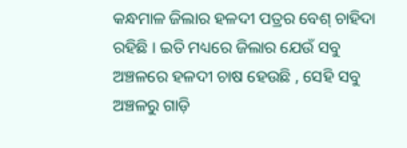କନ୍ଧମାଳ ଜିଲାର ହଳଦୀ ପତ୍ରର ବେଶ୍‌ ଚାହିଦା ରହିଛି । ଇତି ମଧ୍ୟରେ ଜିଲାର ଯେଉଁ ସବୁ ଅଞ୍ଚଳରେ ହଳଦୀ ଚାଷ ହେଉଛି , ସେହି ସବୁ ଅଞ୍ଚଳରୁ ଗାଡ଼ି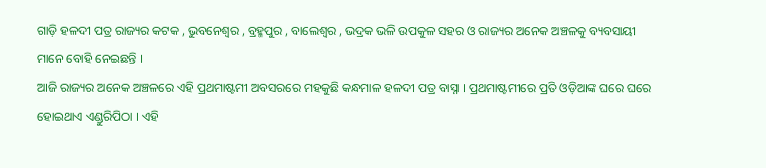ଗାଡ଼ି ହଳଦୀ ପତ୍ର ରାଜ୍ୟର କଟକ , ଭୁବନେଶ୍ୱର , ବ୍ରହ୍ମପୁର , ବାଲେଶ୍ୱର , ଭଦ୍ରକ ଭଳି ଉପକୁଳ ସହର ଓ ରାଜ୍ୟର ଅନେକ ଅଞ୍ଚଳକୁ ବ୍ୟବସାୟୀ ମାନେ ବୋହି ନେଇଛନ୍ତି ।
ଆଜି ରାଜ୍ୟର ଅନେକ ଅଞ୍ଚଳରେ ଏହି ପ୍ରଥମାଷ୍ଟମୀ ଅବସରରେ ମହକୁଛି କନ୍ଧମାଳ ହଳଦୀ ପତ୍ର ବାସ୍ନା । ପ୍ରଥମାଷ୍ଟମୀରେ ପ୍ରତି ଓଡ଼ିଆଙ୍କ ଘରେ ଘରେ ହୋଇଥାଏ ଏଣ୍ଡୁରିପିଠା । ଏହି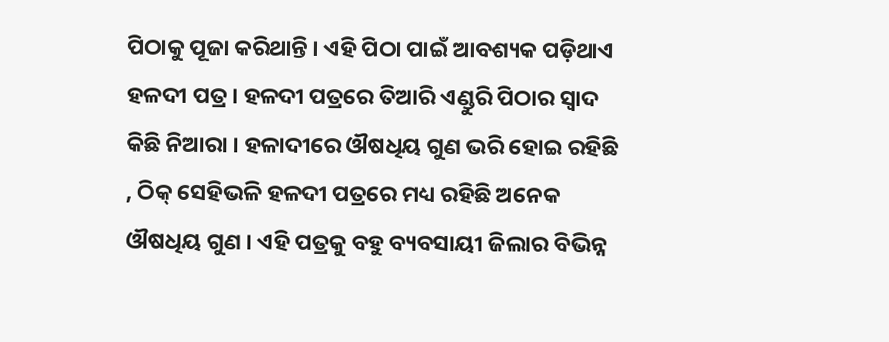ପିଠାକୁ ପୂଜା କରିଥାନ୍ତି । ଏହି ପିଠା ପାଇଁ ଆବଶ୍ୟକ ପଡ଼ିଥାଏ ହଳଦୀ ପତ୍ର । ହଳଦୀ ପତ୍ରରେ ତିଆରି ଏଣ୍ଡୁରି ପିଠାର ସ୍ୱାଦ କିଛି ନିଆରା । ହଳାଦୀରେ ଔଷଧିୟ ଗୁଣ ଭରି ହୋଇ ରହିଛି , ଠିକ୍‌ ସେହିଭଳି ହଳଦୀ ପତ୍ରରେ ମଧ୍ୟ ରହିଛି ଅନେକ ଔଷଧିୟ ଗୁଣ । ଏହି ପତ୍ରକୁ ବହୁ ବ୍ୟବସାୟୀ ଜିଲାର ବିଭିନ୍ନ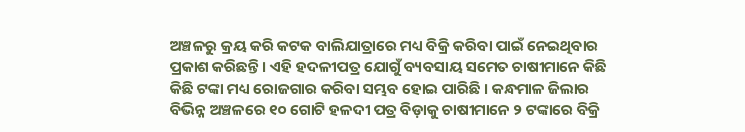ଅଞ୍ଚଳରୁ କ୍ରୟ କରି କଟକ ବାଲିଯାତ୍ରାରେ ମଧ୍ୟ ବିକ୍ରି କରିବା ପାଇଁ ନେଇଥିବାର ପ୍ରକାଶ କରିଛନ୍ତି । ଏହି ହଦଳୀପତ୍ର ଯୋଗୁଁ ବ୍ୟବସାୟ ସମେତ ଚାଷୀମାନେ କିଛି କିଛି ଟଙ୍କା ମଧ୍ୟ ରୋଜଗାର କରିବା ସମ୍ଭବ ହୋଇ ପାରିଛି । କନ୍ଧମାଳ ଜିଲାର ବିଭିନ୍ନ ଅଞ୍ଚଳରେ ୧୦ ଗୋଟି ହଳଦୀ ପତ୍ର ବିଡ଼ାକୁ ଚାଷୀମାନେ ୨ ଟଙ୍କାରେ ବିକ୍ରି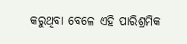କରୁଥିବା ବେଳେ ଏହି ପାରିଶ୍ରମିକ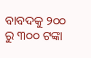ବାବଦକୁ ୨୦୦ ରୁ ୩୦୦ ଟଙ୍କା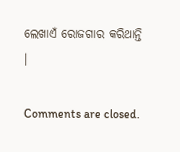ଲେଖାଏଁ ରୋଜଗାର କରିଥାନ୍ତି ।

Comments are closed.